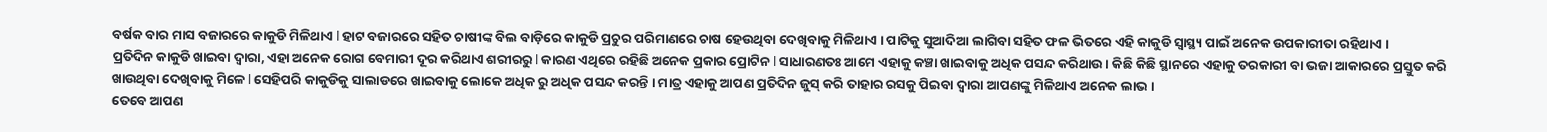ବର୍ଷକ ବାର ମାସ ବଜାରରେ କାକୁଡି ମିଳିଥାଏ l ହାଟ ବଜାରରେ ସହିତ ଚାଷୀଙ୍କ ବିଲ ବାଡ଼ିରେ କାକୁଡି ପ୍ରଚୁର ପରିମାଣରେ ଚାଷ ହେଉଥିବା ଦେଖିବାକୁ ମିଳିଥାଏ । ପାଟିକୁ ସୁଆଦିଆ ଲାଗିବା ସହିତ ଫଳ ଭିତରେ ଏହି କାକୁଡି ସ୍ୱାସ୍ଥ୍ୟ ପାଇଁ ଅନେକ ଉପକାରୀତା ରହିଥାଏ ।
ପ୍ରତିଦିନ କାକୁଡି ଖାଇବା ଦ୍ୱାରା, ଏହା ଅନେକ ରୋଗ ବେମାରୀ ଦୂର କରିଥାଏ ଶରୀରରୁ l କାରଣ ଏଥିରେ ରହିଛି ଅନେକ ପ୍ରକାର ପ୍ରୋଟିନ l ସାଧାରଣତଃ ଆମେ ଏହାକୁ କଞ୍ଚା ଖାଇବାକୁ ଅଧିକ ପସନ୍ଦ କରିଥାଉ । କିଛି କିଛି ସ୍ଥାନରେ ଏହାକୁ ତରକାରୀ ବା ଭଜା ଆକାରରେ ପ୍ରସ୍ତୁତ କରି ଖାଉଥିବା ଦେଖିବାକୁ ମିଳେ l ସେହିପରି କାକୁଡିକୁ ସାଲାଡରେ ଖାଇବାକୁ ଲୋକେ ଅଧିକ ରୁ ଅଧିକ ପସନ୍ଦ କରନ୍ତି । ମାତ୍ର ଏହାକୁ ଆପଣ ପ୍ରତିଦିନ ଜୁସ୍ କରି ତାହାର ରସକୁ ପିଇବା ଦ୍ୱାରା ଆପଣଙ୍କୁ ମିଳିଥାଏ ଅନେକ ଲାଭ ।
ତେବେ ଆପଣ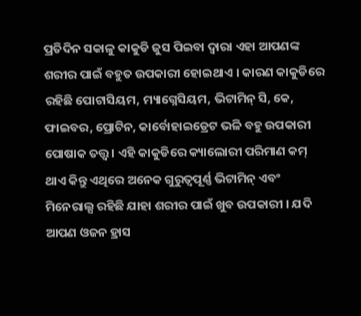ପ୍ରତିଦିନ ସକାଳୁ କାକୁଡି ଜୁସ ପିଇବା ଦ୍ୱାରା ଏହା ଆପଣଙ୍କ ଶରୀର ପାଇଁ ବହୁତ ଉପକାରୀ ହୋଇଥାଏ । କାରଣ କାକୁଡିରେ ରହିଛି ପୋଟାସିୟମ, ମ୍ୟାଗ୍ନେସିୟମ, ଭିଟାମିନ୍ ସି, କେ, ଫାଇବର, ପ୍ରୋଟିନ, କାର୍ବୋହାଇଡ୍ରେଟ ଭଳି ବହୁ ଉପକାରୀ ପୋଷାକ ତତ୍ତ୍ୱ । ଏହି କାକୁଡିରେ କ୍ୟାଲୋରୀ ପରିମାଣ କମ୍ ଥାଏ କିନ୍ତୁ ଏଥିରେ ଅନେକ ଗୁରୁତ୍ୱପୂର୍ଣ୍ଣ ଭିଟାମିନ୍ ଏବଂ ମିନେରାଲ୍ସ ରହିଛି ଯାହା ଶରୀର ପାଇଁ ଖୁବ ଉପକାରୀ । ଯଦି ଆପଣ ଓଜନ ହ୍ରାସ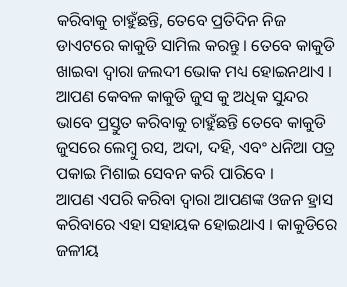କରିବାକୁ ଚାହୁଁଛନ୍ତି, ତେବେ ପ୍ରତିଦିନ ନିଜ ଡାଏଟରେ କାକୁଡି ସାମିଲ କରନ୍ତୁ । ତେବେ କାକୁଡି ଖାଇବା ଦ୍ୱାରା ଜଲଦୀ ଭୋକ ମଧ୍ୟ ହୋଇନଥାଏ । ଆପଣ କେବଳ କାକୁଡି ଜୁସ କୁ ଅଧିକ ସୁନ୍ଦର ଭାବେ ପ୍ରସ୍ତୁତ କରିବାକୁ ଚାହୁଁଛନ୍ତି ତେବେ କାକୁଡି ଜୁସରେ ଲେମ୍ବୁ ରସ, ଅଦା, ଦହି, ଏବଂ ଧନିଆ ପତ୍ର ପକାଇ ମିଶାଇ ସେବନ କରି ପାରିବେ ।
ଆପଣ ଏପରି କରିବା ଦ୍ୱାରା ଆପଣଙ୍କ ଓଜନ ହ୍ରାସ କରିବାରେ ଏହା ସହାୟକ ହୋଇଥାଏ । କାକୁଡିରେ ଜଳୀୟ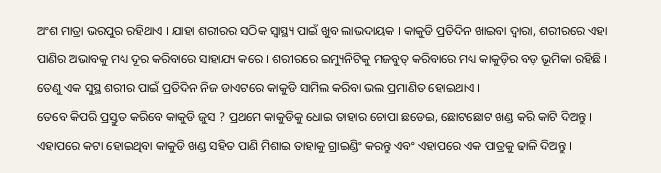ଅଂଶ ମାତ୍ରା ଭରପୁର ରହିଥାଏ । ଯାହା ଶରୀରର ସଠିକ ସ୍ୱାସ୍ଥ୍ୟ ପାଇଁ ଖୁବ ଲାଭଦାୟକ । କାକୁଡି ପ୍ରତିଦିନ ଖାଇବା ଦ୍ବାରା, ଶରୀରରେ ଏହା ପାଣିର ଅଭାବକୁ ମଧ୍ୟ ଦୂର କରିବାରେ ସାହାଯ୍ୟ କରେ । ଶରୀରରେ ଇମ୍ୟୁନିଟିକୁ ମଜବୁତ୍ କରିବାରେ ମଧ୍ୟ କାକୁଡ଼ିର ବଡ଼ ଭୂମିକା ରହିଛି । ତେଣୁ ଏକ ସୁସ୍ଥ ଶରୀର ପାଇଁ ପ୍ରତିଦିନ ନିଜ ଡାଏଟରେ କାକୁଡି ସାମିଲ କରିବା ଭଲ ପ୍ରମାଣିତ ହୋଇଥାଏ ।
ତେବେ କିପରି ପ୍ରସ୍ତୁତ କରିବେ କାକୁଡି ଜୁସ ? ପ୍ରଥମେ କାକୁଡିକୁ ଧୋଇ ତାହାର ଚୋପା ଛଡେଇ, ଛୋଟଛୋଟ ଖଣ୍ଡ କରି କାଟି ଦିଅନ୍ତୁ । ଏହାପରେ କଟା ହୋଇଥିବା କାକୁଡି ଖଣ୍ଡ ସହିତ ପାଣି ମିଶାଇ ତାହାକୁ ଗ୍ରାଇଣ୍ଡିଂ କରନ୍ତୁ ଏବଂ ଏହାପରେ ଏକ ପାତ୍ରକୁ ଢାଳି ଦିଅନ୍ତୁ ।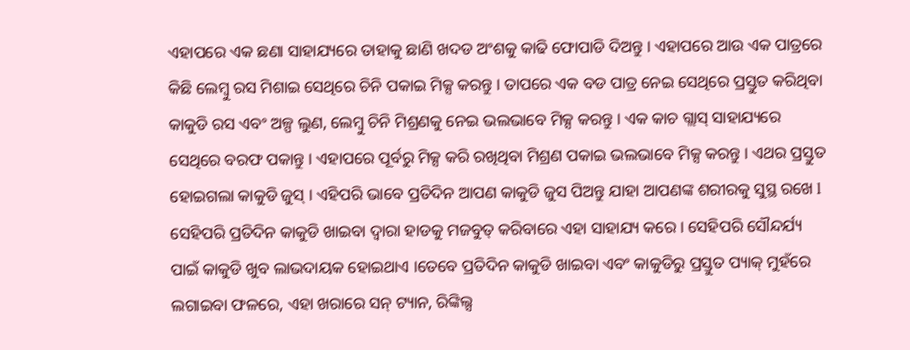ଏହାପରେ ଏକ ଛଣା ସାହାଯ୍ୟରେ ତାହାକୁ ଛାଣି ଖଦଡ ଅଂଶକୁ କାଢି ଫୋପାଡି ଦିଅନ୍ତୁ । ଏହାପରେ ଆଉ ଏକ ପାତ୍ରରେ କିଛି ଲେମ୍ବୁ ରସ ମିଶାଇ ସେଥିରେ ଚିନି ପକାଇ ମିକ୍ସ କରନ୍ତୁ । ତାପରେ ଏକ ବଡ ପାତ୍ର ନେଇ ସେଥିରେ ପ୍ରସ୍ତୁତ କରିଥିବା କାକୁଡି ରସ ଏବଂ ଅଳ୍ପ ଲୁଣ, ଲେମ୍ବୁ ଚିନି ମିଶ୍ରଣକୁ ନେଇ ଭଲଭାବେ ମିକ୍ସ କରନ୍ତୁ । ଏକ କାଚ ଗ୍ଲାସ୍ ସାହାଯ୍ୟରେ ସେଥିରେ ବରଫ ପକାନ୍ତୁ । ଏହାପରେ ପୂର୍ବରୁ ମିକ୍ସ କରି ରଖିଥିବା ମିଶ୍ରଣ ପକାଇ ଭଲଭାବେ ମିକ୍ସ କରନ୍ତୁ । ଏଥର ପ୍ରସ୍ତୁତ ହୋଇଗଲା କାକୁଡି ଜୁସ୍ । ଏହିପରି ଭାବେ ପ୍ରତିଦିନ ଆପଣ କାକୁଡି ଜୁସ ପିଅନ୍ତୁ ଯାହା ଆପଣଙ୍କ ଶରୀରକୁ ସୁସ୍ଥ ରଖେ l
ସେହିପରି ପ୍ରତିଦିନ କାକୁଡି ଖାଇବା ଦ୍ୱାରା ହାଡକୁ ମଜବୁତ୍ କରିବାରେ ଏହା ସାହାଯ୍ୟ କରେ । ସେହିପରି ସୌନ୍ଦର୍ଯ୍ୟ ପାଇଁ କାକୁଡି ଖୁବ ଲାଭଦାୟକ ହୋଇଥାଏ ।ତେବେ ପ୍ରତିଦିନ କାକୁଡି ଖାଇବା ଏବଂ କାକୁଡିରୁ ପ୍ରସ୍ତୁତ ପ୍ୟାକ୍ ମୁହଁରେ ଲଗାଇବା ଫଳରେ, ଏହା ଖରାରେ ସନ୍ ଟ୍ୟାନ, ରିଙ୍କିଲ୍ସ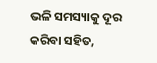ଭଳି ସମସ୍ୟାକୁ ଦୂର କରିବା ସହିତ,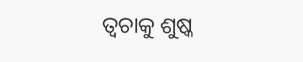ତ୍ୱଚାକୁ ଶୁଷ୍କ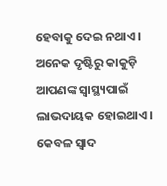ହେବାକୁ ଦେଇ ନଥାଏ । ଅନେକ ଦୃଷ୍ଟିରୁ କାକୁଡ଼ି ଆପଣଙ୍କ ସ୍ୱାସ୍ଥ୍ୟପାଇଁ ଲାଭଦାୟକ ହୋଇଥାଏ । କେବଳ ସ୍ବାଦ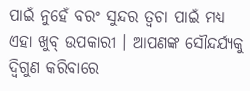ପାଇଁ ନୁହେଁ ବରଂ ସୁନ୍ଦର ତ୍ବଚା ପାଇଁ ମଧ୍ୟ ଏହା ଖୁବ୍ ଉପକାରୀ । ଆପଣଙ୍କ ସୌନ୍ଦର୍ଯ୍ୟକୁ ଦ୍ୱିଗୁଣ କରିବାରେ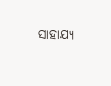ସାହାଯ୍ୟ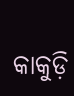କାକୁଡ଼ି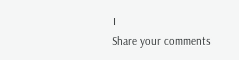।
Share your comments